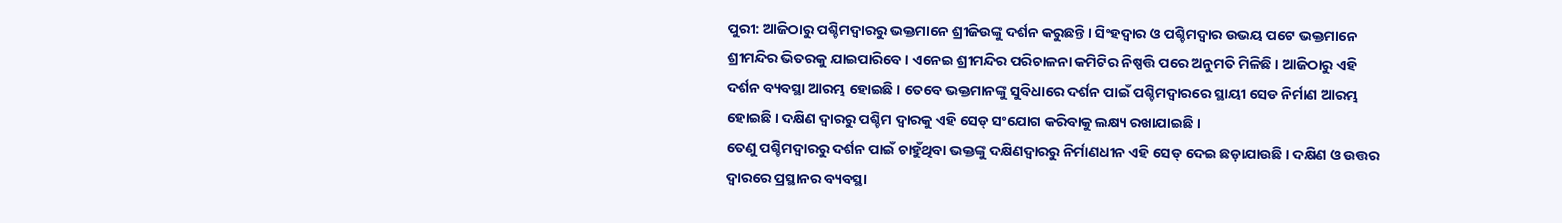ପୁରୀ: ଆଜିଠାରୁ ପଶ୍ଚିମଦ୍ୱାରରୁ ଭକ୍ତମାନେ ଶ୍ରୀଜିଉଙ୍କୁ ଦର୍ଶନ କରୁଛନ୍ତି । ସିଂହଦ୍ୱାର ଓ ପଶ୍ଚିମଦ୍ୱାର ଉଭୟ ପଟେ ଭକ୍ତମାନେ ଶ୍ରୀମନ୍ଦିର ଭିତରକୁ ଯାଇପାରିବେ । ଏନେଇ ଶ୍ରୀମନ୍ଦିର ପରିଚାଳନା କମିଟିର ନିଷ୍ପତ୍ତି ପରେ ଅନୁମତି ମିଳିଛି । ଆଜିଠାରୁ ଏହି ଦର୍ଶନ ବ୍ୟବସ୍ଥା ଆରମ୍ଭ ହୋଇଛି । ତେବେ ଭକ୍ତମାନଙ୍କୁ ସୁବିଧାରେ ଦର୍ଶନ ପାଇଁ ପଶ୍ଚିମଦ୍ୱାରରେ ସ୍ଥାୟୀ ସେଡ ନିର୍ମାଣ ଆରମ୍ଭ ହୋଇଛି । ଦକ୍ଷିଣ ଦ୍ୱାରରୁ ପଶ୍ଚିମ ଦ୍ୱାରକୁ ଏହି ସେଡ୍ ସଂଯୋଗ କରିବାକୁ ଲକ୍ଷ୍ୟ ରଖାଯାଇଛି ।
ତେଣୁ ପଶ୍ଚିମଦ୍ୱାରରୁ ଦର୍ଶନ ପାଇଁ ଚାହୁଁଥିବା ଭକ୍ତଙ୍କୁ ଦକ୍ଷିଣଦ୍ୱାରରୁ ନିର୍ମାଣଧୀନ ଏହି ସେଡ୍ ଦେଇ ଛଡ଼ାଯାଉଛି । ଦକ୍ଷିଣ ଓ ଉତ୍ତର ଦ୍ୱାରରେ ପ୍ରସ୍ଥାନର ବ୍ୟବସ୍ଥା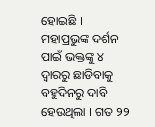ହୋଇଛି । ମହାପ୍ରଭୁଙ୍କ ଦର୍ଶନ ପାଇଁ ଭକ୍ତଙ୍କୁ ୪ ଦ୍ୱାରରୁ ଛାଡିବାକୁ ବହୁଦିନରୁ ଦାବି ହେଉଥିଲା । ଗତ ୨୨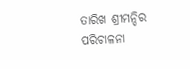ତାରିଖ ଶ୍ରୀମନ୍ଦିର ପରିଚାଳନା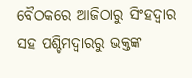ବୈଠକରେ ଆଜିଠାରୁ ସିଂହଦ୍ୱାର ସହ ପଶ୍ଚିମଦ୍ୱାରରୁ ଭକ୍ତଙ୍କ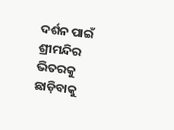ଦର୍ଶନ ପାଇଁ ଶ୍ରୀମନ୍ଦିର ଭିତରକୁ ଛାଡ଼ିବାକୁ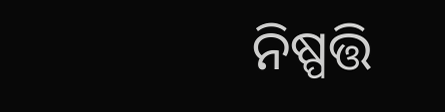ନିଷ୍ପତ୍ତି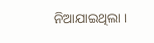ନିଆଯାଇଥିଲା ।